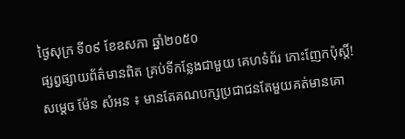ថ្ងៃសុក្រ ទី០៩ ខែឧសភា ឆ្នាំ២០៥០
ផ្សព្វផ្សាយព័ត៌មានពិត គ្រប់ទីកន្លែងជាមួយ គេហទំព័រ កោះញែកប៉ុស្តិ៍!
សម្តេច ម៉ែន សំអន ៖ មានតែគណបក្សប្រជាជនតែមួយគត់មានគោ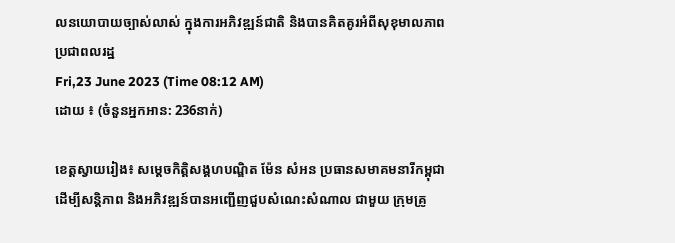លនយោបាយច្បាស់លាស់ ក្នុងការអភិវឌ្ឍន៍ជាតិ និងបានគិតគូរអំពីសុខុមាលភាពប្រជាពលរដ្ឋ
Fri,23 June 2023 (Time 08:12 AM)
ដោយ ៖ (ចំនួនអ្នកអាន: 236នាក់)

ខេត្តស្វាយរៀង៖ សម្តេចកិត្តិសង្គហបណ្ឌិត ម៉ែន សំអន ប្រធានសមាគមនារីកម្ពុជា ដើម្បីសន្តិភាព និងអភិវឌ្ឍន៍បានអញ្ជើញជួបសំណេះសំណាល ជាមួយ ក្រុមគ្រូ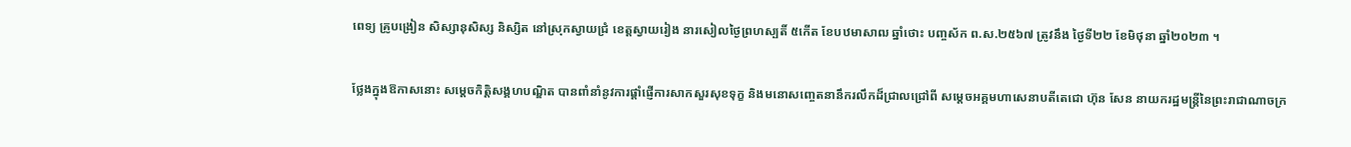ពេទ្យ គ្រូបង្រៀន សិស្សានុសិស្ស និស្សិត នៅស្រុកស្វាយជ្រំ ខេត្តស្វាយរៀង នារសៀលថ្ងៃព្រហស្បតិ៍ ៥កើត ខែបឋមាសាឍ ឆ្នាំថោះ បញ្ចស័ក ព.ស.២៥៦៧ ត្រូវនឹង ថ្ងៃទី២២ ខែមិថុនា ឆ្នាំ២០២៣ ។

ថ្លែងក្នុងឱកាសនោះ សម្តេចកិត្តិសង្គហបណ្ឌិត បានពាំនាំនូវការផ្តាំផ្ញើការសាកសួរសុខទុក្ខ និងមនោសញ្ចេតនានឹករលឹកដ៏ជ្រាលជ្រៅពី សម្តេចអគ្គមហាសេនាបតីតេជោ ហ៊ុន សែន នាយករដ្ឋមន្រ្តីនៃព្រះរាជាណាចក្រ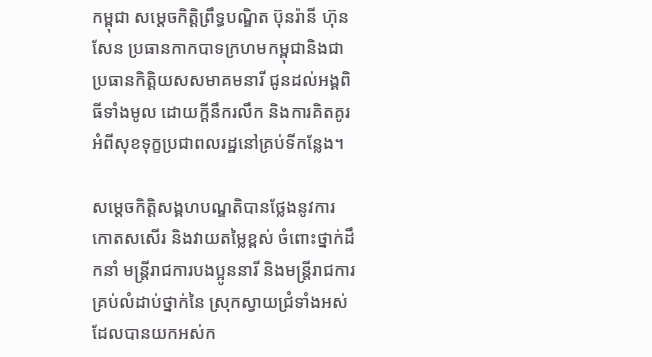កម្ពុជា សម្តេចកិត្តិព្រឹទ្ធបណ្ឌិត ប៊ុនរ៉ានី ហ៊ុន សែន ប្រធានកាកបាទក្រហមកម្ពុជានិងជាប្រធានកិត្តិយសសមាគមនារី ជូនដល់អង្គពិធីទាំងមូល ដោយក្តីនឹករលឹក និងការគិតគូរអំពីសុខទុក្ខប្រជាពលរដ្ឋនៅគ្រប់ទីកន្លែង។

សម្តេចកិត្តិសង្គហបណ្ឌតិបានថ្លែងនូវការកោតសសើរ និងវាយតម្លៃខ្ពស់ ចំពោះថ្នាក់ដឹកនាំ មន្ត្រីរាជការបងប្អូននារី និងមន្ត្រីរាជការគ្រប់លំដាប់ថ្នាក់នៃ ស្រុកស្វាយជ្រំទាំងអស់ ដែលបានយកអស់ក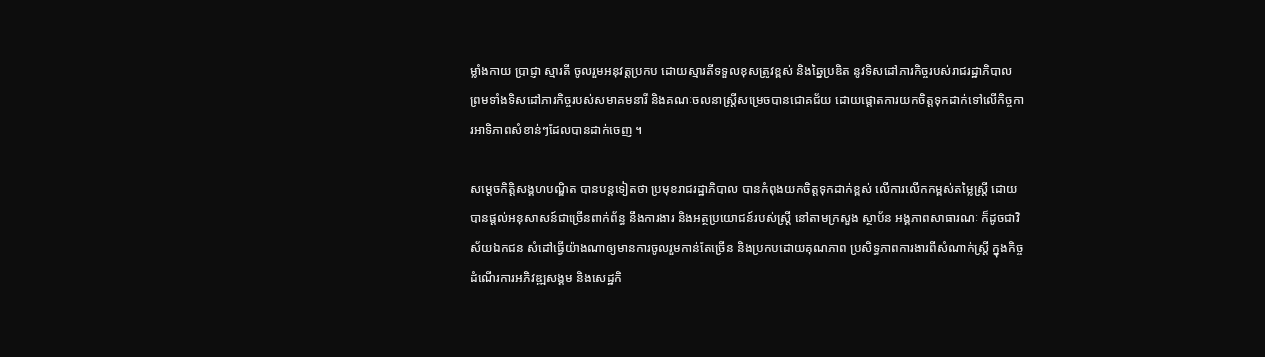ម្លាំងកាយ ប្រាជ្ញា ស្មារតី ចូលរួមអនុវត្តប្រកប ដោយស្មារតីទទួលខុសត្រូវខ្ពស់ និងឆ្នៃប្រឌិត នូវទិសដៅភារកិច្ចរបស់រាជរដ្ឋាភិបាល ព្រមទាំងទិសដៅភារកិច្ចរបស់សមាគមនារី និងគណៈចលនាស្ត្រីសម្រេចបានជោគជ័យ ដោយផ្តោតការយកចិត្តទុកដាក់ទៅលើកិច្ចការអាទិភាពសំខាន់ៗដែលបានដាក់ចេញ ។

សម្តេចកិត្តិសង្គហបណ្ឌិត បានបន្តទៀតថា ប្រមុខរាជរដ្ឋាភិបាល បានកំពុងយកចិត្តទុកដាក់ខ្ពស់ លើការលើកកម្ពស់តម្លៃស្ត្រី ដោយបានផ្តល់អនុសាសន៍ជាច្រើនពាក់ព័ន្ធ នឹងការងារ និងអត្ថប្រយោជន៍របស់ស្ត្រី នៅតាមក្រសួង ស្ថាប័ន អង្គភាពសាធារណៈ ក៏ដូចជាវិស័យឯកជន សំដៅធ្វើយ៉ាងណាឲ្យមានការចូលរួមកាន់តែច្រើន និងប្រកបដោយគុណភាព ប្រសិទ្ធភាពការងារពីសំណាក់ស្ត្រី ក្នុងកិច្ចដំណើរការអភិវឌ្ឍសង្គម និងសេដ្ឋកិ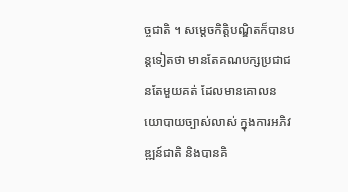ច្ចជាតិ ។ សម្តេចកិត្តិបណ្ឌិតក៏បានបន្តទៀតថា មានតែគណបក្សប្រជាជនតែមួយគត់ ដែលមានគោលនយោបាយច្បាស់លាស់ ក្នុងការអភិវឌ្ឍន៍ជាតិ និងបានគិ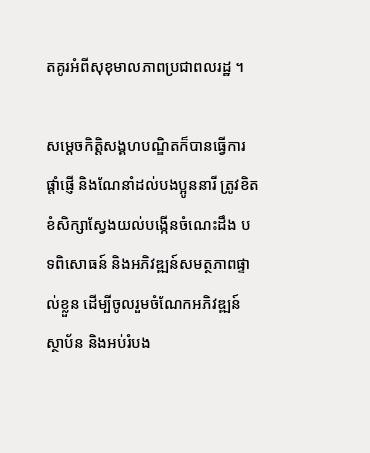តគូរអំពីសុខុមាលភាពប្រជាពលរដ្ឋ ។

សម្តេចកិត្តិសង្គហបណ្ឌិតក៏បានធ្វើការផ្តាំផ្ញើ និងណែនាំដល់បងប្អូននារី ត្រូវខិតខំសិក្សាស្វែងយល់បង្កើនចំណេះដឹង បទពិសោធន៍ និងអភិវឌ្ឍន៍សមត្ថភាពផ្ទាល់ខ្លួន ដើម្បីចូលរួមចំណែកអភិវឌ្ឍន៍ស្ថាប័ន និងអប់រំបង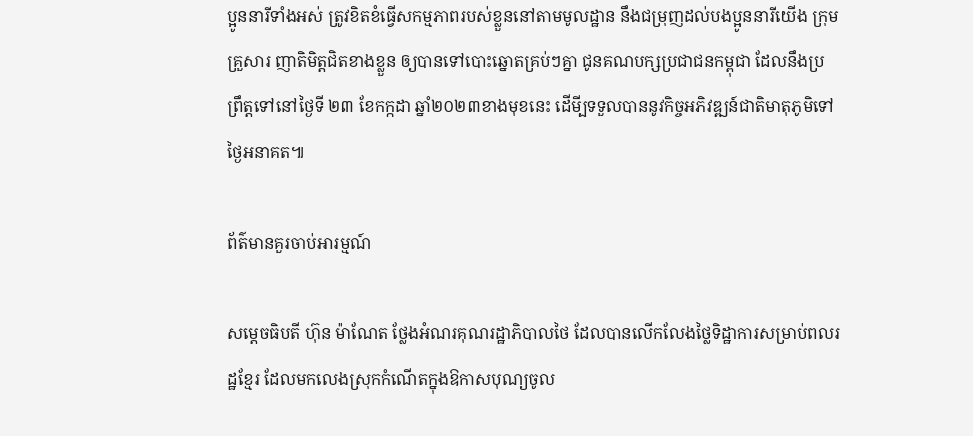ប្អូននារីទាំងអស់ ត្រូវខិតខំធ្វើសកម្មភាពរបស់ខ្លួននៅតាមមូលដ្ឋាន នឹងជម្រុញដល់បងប្អូននារីយើង ក្រុមគ្រួសារ ញាតិមិត្តជិតខាងខ្លួន ឲ្យបានទៅបោះឆ្នោតគ្រប់ៗគ្នា ជូនគណបក្សប្រជាជនកម្ពុជា ដែលនឹងប្រព្រឹត្តទៅនៅថ្ងៃទី ២៣ ខែកក្កដា ឆ្នាំ២០២៣ខាងមុខនេះ ដើមី្បទទួលបាននូវកិច្ចអភិវឌ្ឍន៍ជាតិមាតុភូមិទៅថ្ងៃអនាគត៕

ព័ត៌មានគួរចាប់អារម្មណ៍

សម្ដេចធិបតី ហ៊ុន ម៉ាណែត ថ្លែងអំណរគុណរដ្ឋាភិបាលថៃ ដែលបានលើកលែងថ្លៃទិដ្ឋាការសម្រាប់ពលរដ្ឋខ្មែរ ដែលមកលេងស្រុកកំណើតក្នុងឱកាសបុណ្យចូល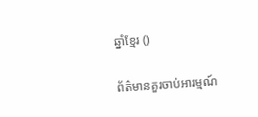ឆ្នាំខ្មែរ ()

ព័ត៌មានគួរចាប់អារម្មណ៍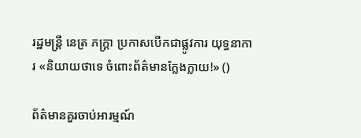រដ្ឋមន្ត្រី នេត្រ ភក្ត្រា ប្រកាសបើកជាផ្លូវការ យុទ្ធនាការ «និយាយថាទេ ចំពោះព័ត៌មានក្លែងក្លាយ!» ()

ព័ត៌មានគួរចាប់អារម្មណ៍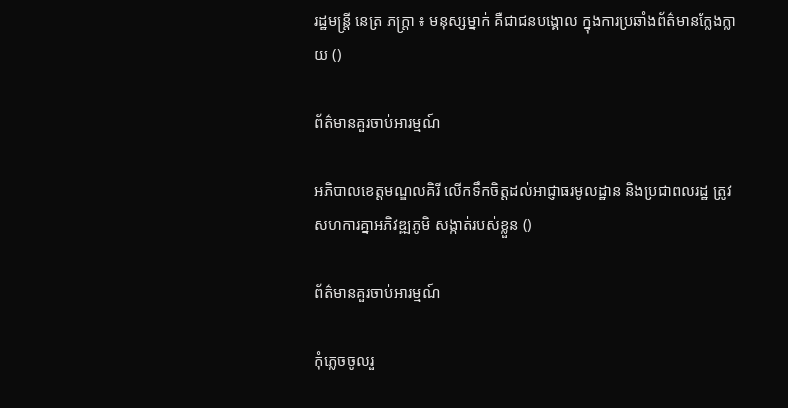រដ្ឋមន្ត្រី នេត្រ ភក្ត្រា ៖ មនុស្សម្នាក់ គឺជាជនបង្គោល ក្នុងការប្រឆាំងព័ត៌មានក្លែងក្លាយ ()

ព័ត៌មានគួរចាប់អារម្មណ៍

អភិបាលខេត្តមណ្ឌលគិរី លើកទឹកចិត្តដល់អាជ្ញាធរមូលដ្ឋាន និងប្រជាពលរដ្ឋ ត្រូវសហការគ្នាអភិវឌ្ឍភូមិ សង្កាត់របស់ខ្លួន ()

ព័ត៌មានគួរចាប់អារម្មណ៍

កុំភ្លេចចូលរួ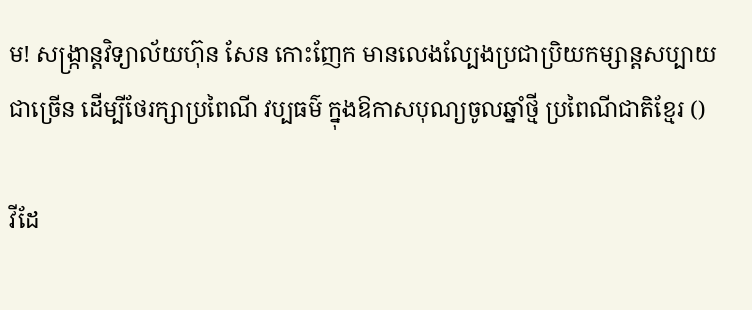ម! សង្ក្រាន្តវិទ្យាល័យហ៊ុន សែន កោះញែក មានលេងល្បែងប្រជាប្រិយកម្សាន្តសប្បាយជាច្រើន ដើម្បីថែរក្សាប្រពៃណី វប្បធម៌ ក្នុងឱកាសបុណ្យចូលឆ្នាំថ្មី ប្រពៃណីជាតិខ្មែរ ()

វីដែ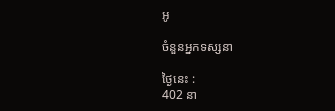អូ

ចំនួនអ្នកទស្សនា

ថ្ងៃនេះ :
402 នា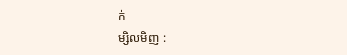ក់
ម្សិលមិញ :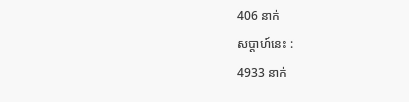406 នាក់
សប្តាហ៍នេះ :
4933 នាក់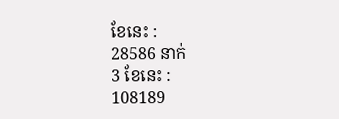ខែនេះ :
28586 នាក់
3 ខែនេះ :
108189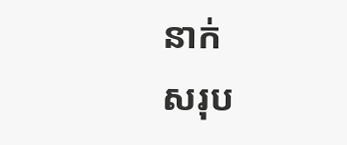នាក់
សរុប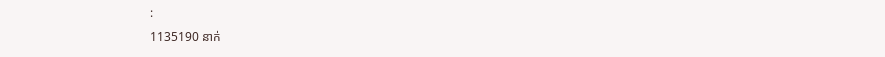:
1135190 នាក់